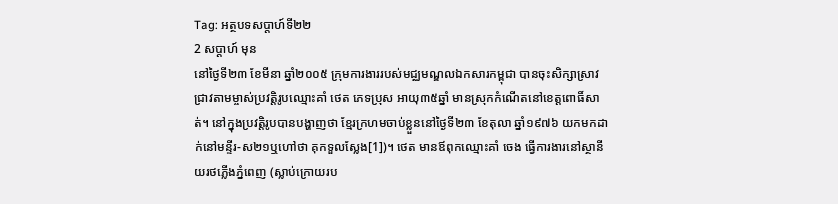Tag: អត្ថបទសប្តាហ៍ទី២២
2 សប្ដាហ៍ មុន
នៅថ្ងៃទី២៣ ខែមីនា ឆ្នាំ២០០៥ ក្រុមការងាររបស់មជ្ឈមណ្ឌលឯកសារកម្ពុជា បានចុះសិក្សាស្រាវជ្រាវតាមម្ចាស់ប្រវត្តិរូបឈ្មោះគាំ ថេត ភេទប្រុស អាយុ៣៥ឆ្នាំ មានស្រុកកំណើតនៅខេត្តពោធិ៍សាត់។ នៅក្នុងប្រវត្តិរូបបានបង្ហាញថា ខ្មែរក្រហមចាប់ខ្លួននៅថ្ងៃទី២៣ ខែតុលា ឆ្នាំ១៩៧៦ យកមកដាក់នៅមន្ទីរ-ស២១ឬហៅថា គុកទួលស្លែង[1])។ ថេត មានឪពុកឈ្មោះគាំ ចេង ធ្វើការងារនៅស្ថានីយរថភ្លើងភ្នំពេញ (ស្លាប់ក្រោយរប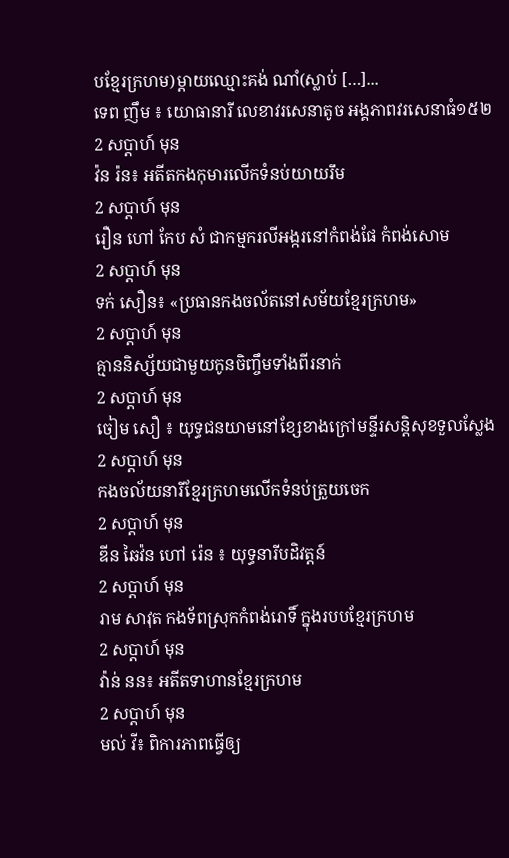បខ្មែរក្រហម)ម្តាយឈ្មោះគង់ ណាំ(ស្លាប់ […]...
ទេព ញឹម ៖ យោធានារី លេខាវរសេនាតូច អង្គភាពវរសេនាធំ១៥២
2 សប្ដាហ៍ មុន
វ៉ន រ៉ន៖ អតីតកងកុមារលើកទំនប់យាយរឹម
2 សប្ដាហ៍ មុន
រឿន ហៅ កែប សំ ជាកម្មករលីអង្ករនៅកំពង់ផែ កំពង់សោម
2 សប្ដាហ៍ មុន
ទក់ សឿន៖ «ប្រធានកងចល័តនៅសម័យខ្មែរក្រហម»
2 សប្ដាហ៍ មុន
គ្មាននិស្ស័យជាមួយកូនចិញ្ចឹមទាំងពីរនាក់
2 សប្ដាហ៍ មុន
ចៀម សឿ ៖ យុទ្ធជនយាមនៅខ្សែខាងក្រៅមន្ទីរសន្តិសុខទួលស្លែង
2 សប្ដាហ៍ មុន
កងចល័យនារីខ្មែរក្រហមលើកទំនប់ត្រួយចេក
2 សប្ដាហ៍ មុន
ឌីន ឆៃវ៉ន ហៅ រ៉េន ៖ យុទ្ធនារីបដិវត្តន៍
2 សប្ដាហ៍ មុន
រាម សាវុត កងទ័ពស្រុកកំពង់រោទិ៍ ក្នុងរបបខ្មែរក្រហម
2 សប្ដាហ៍ មុន
វ៉ាន់ នន៖ អតីតទាហានខ្មែរក្រហម
2 សប្ដាហ៍ មុន
មល់ វី៖ ពិការភាពធ្វើឲ្យ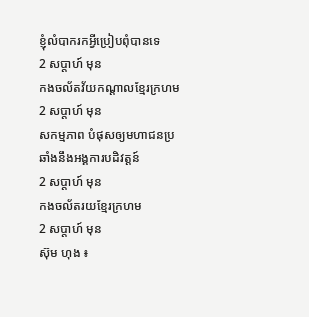ខ្ញុំលំបាករកអ្វីប្រៀបពុំបានទេ
2 សប្ដាហ៍ មុន
កងចល័តវ័យកណ្ដាលខ្មែរក្រហម
2 សប្ដាហ៍ មុន
សកម្មភាព បំផុសឲ្យមហាជនប្រឆាំងនឹងអង្គការបដិវត្តន៍
2 សប្ដាហ៍ មុន
កងចល័តរយខ្មែរក្រហម
2 សប្ដាហ៍ មុន
ស៊ុម ហុង ៖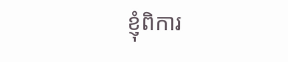ខ្ញុំពិការ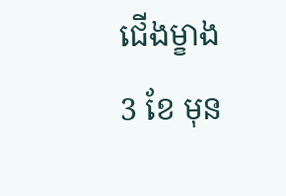ជើងម្ខាង
3 ខែ មុន